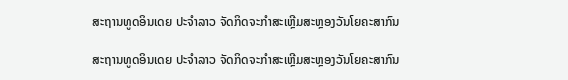ສະຖານທູດອິນເດຍ ປະຈຳລາວ ຈັດກິດຈະກຳສະເຫຼີມສະຫຼອງວັນໂຍຄະສາກົນ

ສະຖານທູດອິນເດຍ ປະຈຳລາວ ຈັດກິດຈະກຳສະເຫຼີມສະຫຼອງວັນໂຍຄະສາກົນ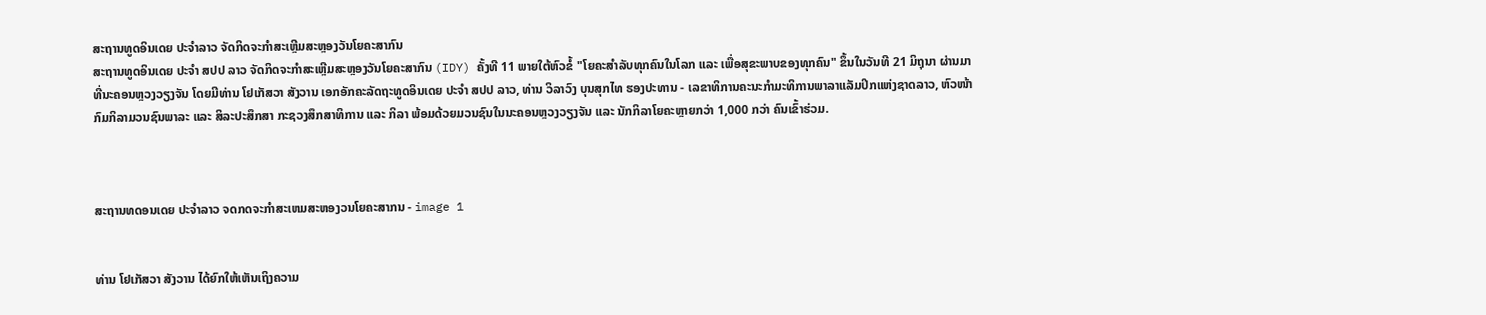ສະຖານທູດອິນເດຍ ປະຈຳລາວ ຈັດກິດຈະກຳສະເຫຼີມສະຫຼອງວັນໂຍຄະສາກົນ
ສະຖານທູດອິນເດຍ ປະຈຳ ສປປ ລາວ ຈັດກິດຈະກຳສະເຫຼີມສະຫຼອງວັນໂຍຄະສາກົນ (IDY) ຄັ້ງທີ 11 ພາຍໃຕ້ຫົວຂໍ້ "ໂຍຄະສໍາລັບທຸກຄົນໃນໂລກ ແລະ ເພື່ອສຸຂະພາບຂອງທຸກຄົນ" ຂຶ້ນໃນວັນທີ 21 ມິຖຸນາ ຜ່ານມາ ທີ່ນະຄອນຫຼວງວຽງຈັນ ໂດຍມີທ່ານ ໂຢເກັສວາ ສັງວານ ເອກອັກຄະລັດຖະທູດອິນເດຍ ປະຈຳ ສປປ ລາວ, ທ່ານ ວິລາວົງ ບຸນສຸກໄທ ຮອງປະທານ - ເລຂາທິການຄະນະກຳມະທິການພາລາແລັມປິກແຫ່ງຊາດລາວ, ຫົວໜ້າກົມກິລາມວນຊົນພາລະ ແລະ ສິລະປະສຶກສາ ກະຊວງສຶກສາທິການ ແລະ ກິລາ ພ້ອມດ້ວຍມວນຊົນໃນນະຄອນຫຼວງວຽງຈັນ ແລະ ນັກກິລາໂຍຄະຫຼາຍກວ່າ 1,000 ກວ່າ ຄົນເຂົ້າຮ່ວມ.



ສະຖານທດອນເດຍ ປະຈຳລາວ ຈດກດຈະກຳສະເຫມສະຫອງວນໂຍຄະສາກນ - image 1


ທ່ານ ໂຢເກັສວາ ສັງວານ ໄດ້ຍົກໃຫ້ເຫັນເຖິງຄວາມ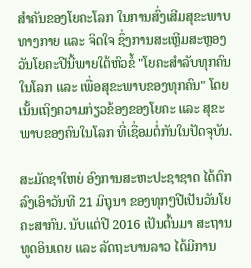ສຳຄັນຂອງໂຍຄະໂລກ ໃນການສົ່ງເສີມສຸຂະພາບທາງກາຍ ແລະ ຈິດໃຈ ຊຶ່ງການສະເຫຼີມສະຫຼອງ ວັນໂຍຄະປີນີ້ພາຍໃຕ້ຫົວຂໍ້ "ໂຍຄະສໍາລັບທຸກຄົນໃນໂລກ ແລະ ເພື່ອສຸຂະພາບຂອງທຸກຄົນ" ໂດຍເນັ້ນເຖິງຄວາມກ່ຽວຂ້ອງຂອງໂຍຄະ ແລະ ສຸຂະພາບຂອງຄົນໃນໂລກ ທີ່ເຊື່ອມຕໍ່ກັນໃນປັດຈຸບັນ.

ສະມັດຊາໃຫຍ່ ອົງການສະຫະປະຊາຊາດ ໄດ້ຕົກລົງເອົາວັນທີ 21 ມິຖຸນາ ຂອງທຸກໆປີເປັນວັນໂຍຄະສາກົນ. ນັບແຕ່ປີ 2016 ເປັນຕົ້ນມາ ສະຖານທູດອິນເດຍ ແລະ ລັດຖະບານລາວ ໄດ້ມີການ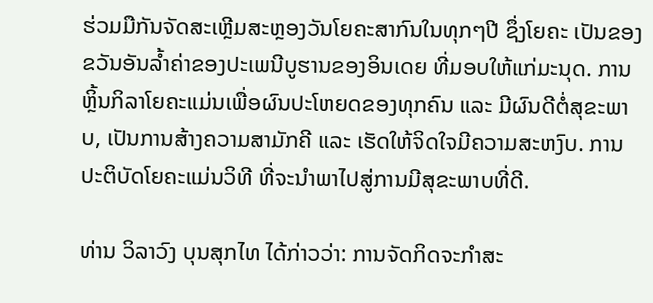ຮ່ວມມືກັນຈັດສະເຫຼີມສະຫຼອງວັນໂຍຄະສາກົນໃນທຸກໆປີ ຊຶ່ງໂຍຄະ ເປັນຂອງຂວັນອັນລ້ຳຄ່າຂອງປະເພນີບູຮານຂອງອິນເດຍ ທີ່ມອບໃຫ້ແກ່ມະນຸດ. ການຫຼິ້ນກິລາໂຍຄະແມ່ນເພື່ອຜົນປະໂຫຍດຂອງທຸກຄົນ ແລະ ມີຜົນດີຕໍ່ສຸຂະພາບ, ເປັນການສ້າງຄວາມສາມັກຄີ ແລະ ເຮັດໃຫ້ຈິດໃຈມີຄວາມສະຫງົບ. ການປະຕິບັດໂຍຄະແມ່ນວິທີ ທີ່ຈະນໍາພາໄປສູ່ການມີສຸຂະພາບທີ່ດີ.

ທ່ານ ວິລາວົງ ບຸນສຸກໄທ ໄດ້ກ່າວວ່າ: ການຈັດກິດຈະກຳສະ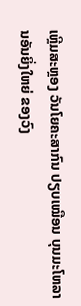ເຫຼີມສະຫຼອງ ວັນໂຍຄະສາກົນ ປຽບເໝືອນ ບຸນມະໂຫລານອັນຍິ່ງໃຫຍ່ ຂອງວົງ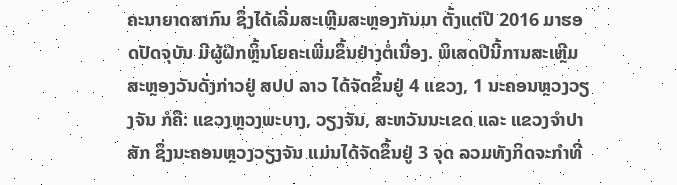ຄະນາຍາດສາກົນ ຊຶ່ງໄດ້ເລີ່ມສະເຫຼີມສະຫຼອງກັນມາ ຕັ້ງແຕ່ປີ 2016 ມາຮອດປັດຈຸບັນ ມີຜູ້ຝຶກຫຼິ້ນໂຍຄະເພີ່ມຂຶ້ນຢ່າງຕໍ່ເນື່ອງ. ພິເສດປີນີ້ການສະເຫຼີມສະຫຼອງວັນດັ່ງກ່າວຢູ່ ສປປ ລາວ ໄດ້ຈັດຂຶ້ນຢູ່ 4 ແຂວງ, 1 ນະຄອນຫຼວງວຽງຈັນ ກໍຄື: ແຂວງຫຼວງພະບາງ, ວຽງຈັນ, ສະຫວັນນະເຂດ ແລະ ແຂວງຈໍາປາສັກ ຊຶ່ງນະຄອນຫຼວງວຽງຈັນ ແມ່ນໄດ້ຈັດຂຶ້ນຢູ່ 3 ຈຸດ ລວມທັງກິດຈະກຳທີ່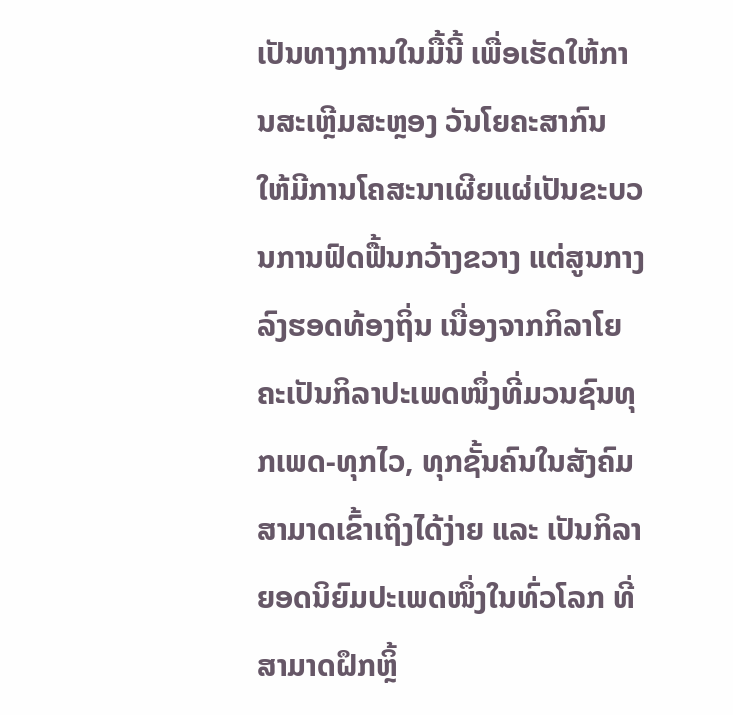ເປັນທາງການໃນມື້ນີ້ ເພື່ອເຮັດໃຫ້ການສະເຫຼີມສະຫຼອງ ວັນໂຍຄະສາກົນ ໃຫ້ມີການໂຄສະນາເຜີຍແຜ່ເປັນຂະບວນການຟົດຟື້ນກວ້າງຂວາງ ແຕ່ສູນກາງລົງຮອດທ້ອງຖິ່ນ ເນື່ອງຈາກກິລາໂຍຄະເປັນກິລາປະເພດໜຶ່ງທີ່ມວນຊົນທຸກເພດ-ທຸກໄວ, ທຸກຊັ້ນຄົນໃນສັງຄົມສາມາດເຂົ້າເຖິງໄດ້ງ່າຍ ແລະ ເປັນກິລາຍອດນິຍົມປະເພດໜຶ່ງໃນທົ່ວໂລກ ທີ່ສາມາດຝຶກຫຼິ້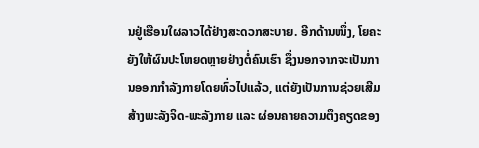ນຢູ່ເຮືອນໃຜລາວໄດ້ຢ່າງສະດວກສະບາຍ. ອີກດ້ານໜຶ່ງ, ໂຍຄະ ຍັງໃຫ້ຜົນປະໂຫຍດຫຼາຍຢ່າງຕໍ່ຄົນເຮົາ ຊຶ່ງນອກຈາກຈະເປັນການອອກກໍາລັງກາຍໂດຍທົ່ວໄປແລ້ວ, ແຕ່ຍັງເປັນການຊ່ວຍເສີມສ້າງພະລັງຈິດ-ພະລັງກາຍ ແລະ ຜ່ອນຄາຍຄວາມຕຶງຄຽດຂອງ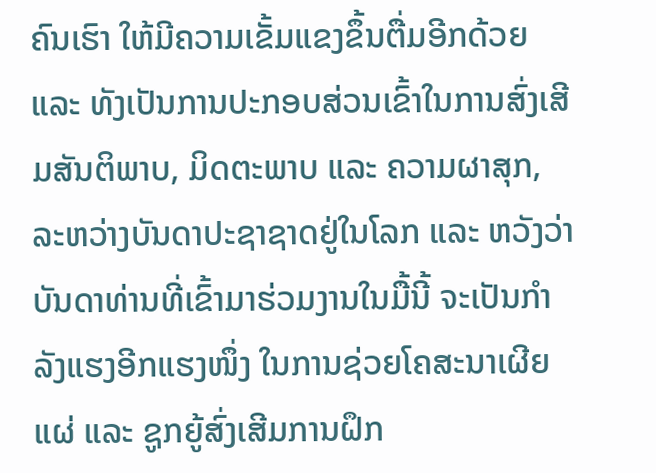ຄົນເຮົາ ໃຫ້ມີຄວາມເຂັ້ມແຂງຂຶ້ນຕື່ມອີກດ້ວຍ ແລະ ທັງເປັນການປະກອບສ່ວນເຂົ້າໃນການສົ່ງເສີມສັນຕິພາບ, ມິດຕະພາບ ແລະ ຄວາມຜາສຸກ, ລະຫວ່າງບັນດາປະຊາຊາດຢູ່ໃນໂລກ ແລະ ຫວັງວ່າບັນດາທ່ານທີ່ເຂົ້າມາຮ່ວມງານໃນມື້ນີ້ ຈະເປັນກໍາລັງແຮງອີກແຮງໜຶ່ງ ໃນການຊ່ວຍໂຄສະນາເຜີຍແຜ່ ແລະ ຊູກຍູ້ສົ່ງເສີມການຝຶກ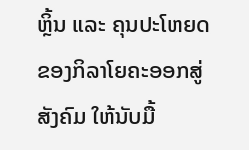ຫຼິ້ນ ແລະ ຄຸນປະໂຫຍດຂອງກິລາໂຍຄະອອກສູ່ສັງຄົມ ໃຫ້ນັບມື້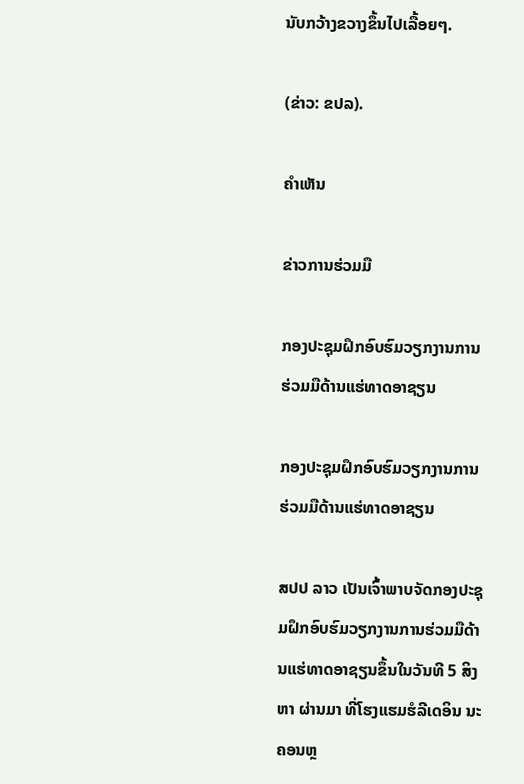ນັບກວ້າງຂວາງຂຶ້ນໄປເລື້ອຍໆ.

(ຂ່າວ: ຂປລ).

ຄໍາເຫັນ

ຂ່າວການຮ່ວມມື

ກອງປະຊຸມຝຶກອົບຮົມວຽກງານການຮ່ວມມືດ້ານແຮ່ທາດອາຊຽນ

ກອງປະຊຸມຝຶກອົບຮົມວຽກງານການຮ່ວມມືດ້ານແຮ່ທາດອາຊຽນ

ສປປ ລາວ ເປັນເຈົ້າພາບຈັດກອງປະຊຸມຝຶກອົບຮົມວຽກງານການຮ່ວມມືດ້ານແຮ່ທາດອາຊຽນຂຶ້ນໃນວັນທີ 5 ສິງຫາ ຜ່ານມາ ທີ່ໂຮງແຮມຮໍລີເດອິນ ນະຄອນຫຼ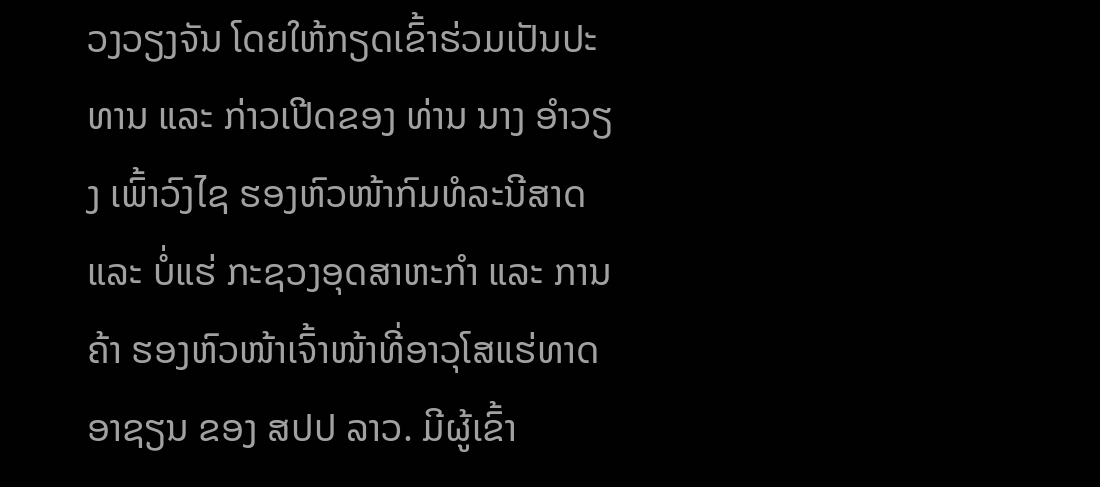ວງວຽງຈັນ ໂດຍໃຫ້ກຽດເຂົ້າຮ່ວມເປັນປະທານ ແລະ ກ່າວເປີດຂອງ ທ່ານ ນາງ ອໍາວຽງ ເພົ້າວົງໄຊ ຮອງຫົວໜ້າກົມທໍລະນີສາດ ແລະ ບໍ່ແຮ່ ກະຊວງອຸດສາຫະກໍາ ແລະ ການຄ້າ ຮອງຫົວໜ້າເຈົ້າໜ້າທີ່ອາວຸໂສແຮ່ທາດອາຊຽນ ຂອງ ສປປ ລາວ. ມີຜູ້ເຂົ້າ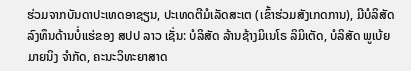ຮ່ວມຈາກບັນດາປະເທດອາຊຽນ, ປະເທດຕີມໍເລັດສະເຕ (ເຂົ້າຮ່ວມສັງເກດການ), ມີບໍລິສັດລົງທຶນດ້ານບໍ່ແຮ່ຂອງ ສປປ ລາວ ເຊັ່ນ: ບໍລິສັດ ລ້ານຊ້າງມິເນໂຣ ລິມິເຕັດ, ບໍລິສັດ ພູເບ້ຍມາຍນິງ ຈໍາກັດ, ຄະນະວິທະຍາສາດ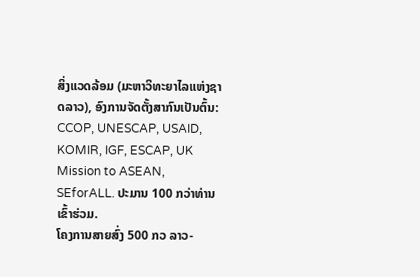ສິ່ງແວດລ້ອມ (ມະຫາວິທະຍາໄລແຫ່ງຊາດລາວ), ອົງການຈັດຕັ້ງສາກົນເປັນຕົ້ນ: CCOP, UNESCAP, USAID, KOMIR, IGF, ESCAP, UK Mission to ASEAN, SEforALL. ປະມານ 100 ກວ່າທ່ານ ເຂົ້າຮ່ວມ.
ໂຄງການສາຍສົ່ງ 500 ກວ ລາວ-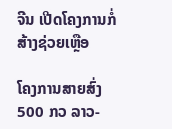ຈີນ ເປີດໂຄງການກໍ່ສ້າງຊ່ວຍເຫຼືອ

ໂຄງການສາຍສົ່ງ 500 ກວ ລາວ-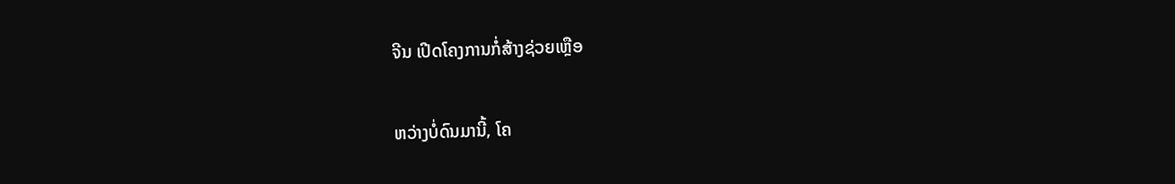ຈີນ ເປີດໂຄງການກໍ່ສ້າງຊ່ວຍເຫຼືອ

ຫວ່າງບໍ່ດົນມານີ້, ໂຄ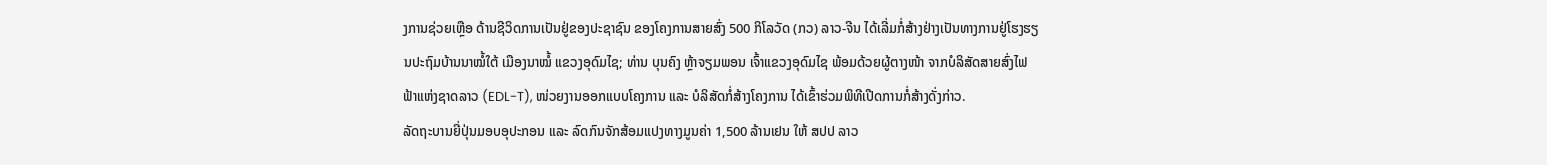ງການຊ່ວຍເຫຼືອ ດ້ານຊີວິດການເປັນຢູ່ຂອງປະຊາຊົນ ຂອງໂຄງການສາຍສົ່ງ 500 ກິໂລວັດ (ກວ) ລາວ-ຈີນ ໄດ້ເລີ່ມກໍ່ສ້າງຢ່າງເປັນທາງການຢູ່ໂຮງຮຽນປະຖົມບ້ານນາໝໍ້ໃຕ້ ເມືອງນາໝໍ້ ແຂວງອຸດົມໄຊ; ທ່ານ ບຸນຄົງ ຫຼ້າຈຽມພອນ ເຈົ້າແຂວງອຸດົມໄຊ ພ້ອມດ້ວຍຜູ້ຕາງໜ້າ ຈາກບໍລິສັດສາຍສົ່ງໄຟຟ້າແຫ່ງຊາດລາວ (EDL-T), ໜ່ວຍງານອອກແບບໂຄງການ ແລະ ບໍລິສັດກໍ່ສ້າງໂຄງການ ໄດ້ເຂົ້າຮ່ວມພິທີເປີດການກໍ່ສ້າງດັ່ງກ່າວ.
ລັດຖະບານຍີ່ປຸ່ນມອບອຸປະກອນ ແລະ ລົດກົນຈັກສ້ອມແປງທາງມູນຄ່າ 1,500 ລ້ານເຢນ ໃຫ້ ສປປ ລາວ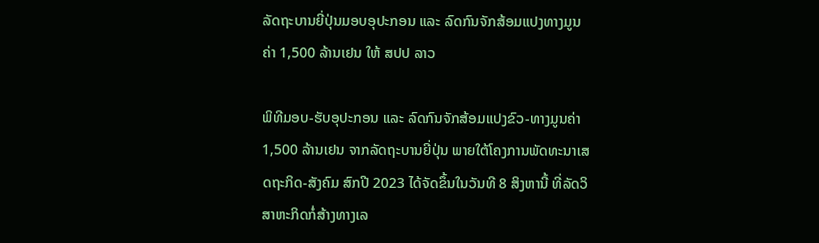ລັດຖະບານຍີ່ປຸ່ນມອບອຸປະກອນ ແລະ ລົດກົນຈັກສ້ອມແປງທາງມູນຄ່າ 1,500 ລ້ານເຢນ ໃຫ້ ສປປ ລາວ

ພິທີມອບ-ຮັບອຸປະກອນ ແລະ ລົດກົນຈັກສ້ອມແປງຂົວ-ທາງມູນຄ່າ 1,500 ລ້ານເຢນ ຈາກລັດຖະບານຍີ່ປຸ່ນ ພາຍໃຕ້ໂຄງການພັດທະນາເສດຖະກິດ-ສັງຄົມ ສົກປີ 2023 ໄດ້ຈັດຂຶ້ນໃນວັນທີ 8 ສິງຫານີ້ ທີ່ລັດວິສາຫະກິດກໍ່ສ້າງທາງເລ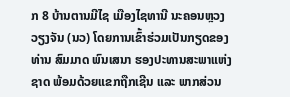ກ 8 ບ້ານຕານມີໄຊ ເມືອງໄຊທານີ ນະຄອນຫຼວງວຽງຈັນ (ນວ) ໂດຍການເຂົ້າຮ່ວມເປັນກຽດຂອງທ່ານ ສົມມາດ ພົນເສນາ ຮອງປະທານສະພາແຫ່ງຊາດ ພ້ອມດ້ວຍແຂກຖືກເຊີນ ແລະ ພາກສ່ວນ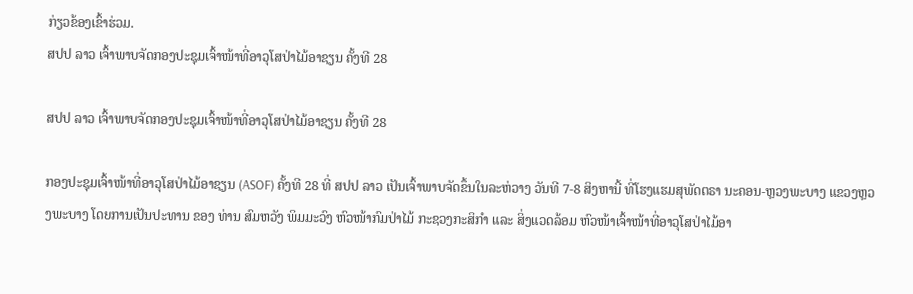ກ່ຽວຂ້ອງເຂົ້າຮ່ວມ.
ສປປ ລາວ ເຈົ້າພາບຈັດກອງປະຊຸມເຈົ້າໜ້າທີ່ອາວຸໂສປ່າໄມ້ອາຊຽນ ຄັ້ງທີ 28

ສປປ ລາວ ເຈົ້າພາບຈັດກອງປະຊຸມເຈົ້າໜ້າທີ່ອາວຸໂສປ່າໄມ້ອາຊຽນ ຄັ້ງທີ 28

ກອງປະຊຸມເຈົ້າໜ້າທີ່ອາວຸໂສປ່າໄມ້ອາຊຽນ (ASOF) ຄັ້ງທີ 28 ທີ່ ສປປ ລາວ ເປັນເຈົ້າພາບຈັດຂຶ້ນໃນລະຫ່ວາງ ວັນທີ 7-8 ສິງຫານີ້ ທີ່ໂຮງແຮມສຸພັດຕຣາ ນະຄອນ-ຫຼວງພະບາງ ແຂວງຫຼວງພະບາງ ໂດຍການເປັນປະທານ ຂອງ ທ່ານ ສົມຫວັງ ພິມມະວົງ ຫົວໜ້າກົມປ່າໄມ້ ກະຊວງກະສິກໍາ ແລະ ສິ່ງແວດລ້ອມ ຫົວໜ້າເຈົ້າໜ້າທີ່ອາວຸໂສປ່າໄມ້ອາ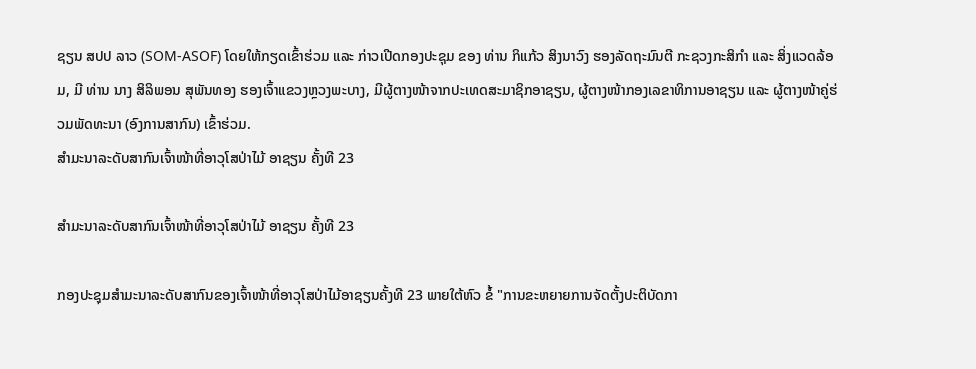ຊຽນ ສປປ ລາວ (SOM-ASOF) ໂດຍໃຫ້ກຽດເຂົ້າຮ່ວມ ແລະ ກ່າວເປີດກອງປະຊຸມ ຂອງ ທ່ານ ກິແກ້ວ ສິງນາວົງ ຮອງລັດຖະມົນຕີ ກະຊວງກະສິກຳ ແລະ ສິ່ງແວດລ້ອມ, ມີ ທ່ານ ນາງ ສິລິພອນ ສຸພັນທອງ ຮອງເຈົ້າແຂວງຫຼວງພະບາງ, ມີຜູ້ຕາງໜ້າຈາກປະເທດສະມາຊິກອາຊຽນ, ຜູ້ຕາງໜ້າກອງເລຂາທິການອາຊຽນ ແລະ ຜູ້ຕາງໜ້າຄູ່ຮ່ວມພັດທະນາ (ອົງການສາກົນ) ເຂົ້າຮ່ວມ.
ສໍາມະນາລະດັບສາກົນເຈົ້າໜ້າທີ່ອາວຸໂສປ່າໄມ້ ອາຊຽນ ຄັ້ງທີ 23

ສໍາມະນາລະດັບສາກົນເຈົ້າໜ້າທີ່ອາວຸໂສປ່າໄມ້ ອາຊຽນ ຄັ້ງທີ 23

ກອງປະຊຸມສໍາມະນາລະດັບສາກົນຂອງເຈົ້າໜ້າທີ່ອາວຸໂສປ່າໄມ້ອາຊຽນຄັ້ງທີ 23 ພາຍໃຕ້ຫົວ ຂໍ້ "ການຂະຫຍາຍການຈັດຕັ້ງປະຕິບັດກາ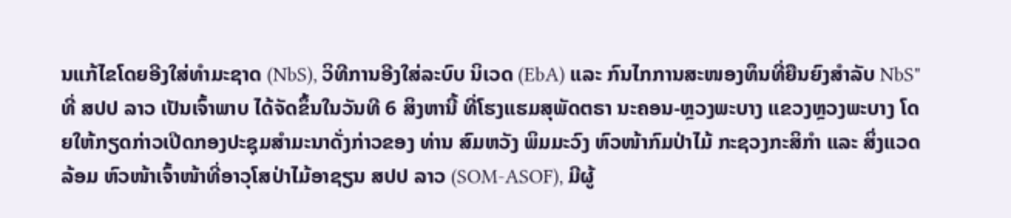ນແກ້ໄຂໂດຍອີງໃສ່ທໍາມະຊາດ (NbS), ວິທີການອີງໃສ່ລະບົບ ນິເວດ (EbA) ແລະ ກົນໄກການສະໜອງທຶນທີ່ຍືນຍົງສໍາລັບ NbS" ທີ່ ສປປ ລາວ ເປັນເຈົ້າພາບ ໄດ້ຈັດຂຶ້ນໃນວັນທີ 6 ສິງຫານີ້ ທີ່ໂຮງແຮມສຸພັດຕຣາ ນະຄອນ-ຫຼວງພະບາງ ແຂວງຫຼວງພະບາງ ໂດຍໃຫ້ກຽດກ່າວເປີດກອງປະຊຸມສຳມະນາດັ່ງກ່າວຂອງ ທ່ານ ສົມຫວັງ ພິມມະວົງ ຫົວໜ້າກົມປ່າໄມ້ ກະຊວງກະສິກໍາ ແລະ ສິ່ງແວດລ້ອມ ຫົວໜ້າເຈົ້າໜ້າທີ່ອາວຸໂສປ່າໄມ້ອາຊຽນ ສປປ ລາວ (SOM-ASOF), ມີຜູ້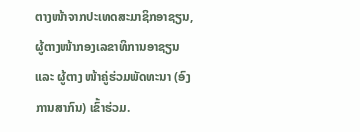ຕາງໜ້າຈາກປະເທດສະມາຊິກອາຊຽນ, ຜູ້ຕາງໜ້າກອງເລຂາທິການອາຊຽນ ແລະ ຜູ້ຕາງ ໜ້າຄູ່ຮ່ວມພັດທະນາ (ອົງການສາກົນ) ເຂົ້າຮ່ວມ.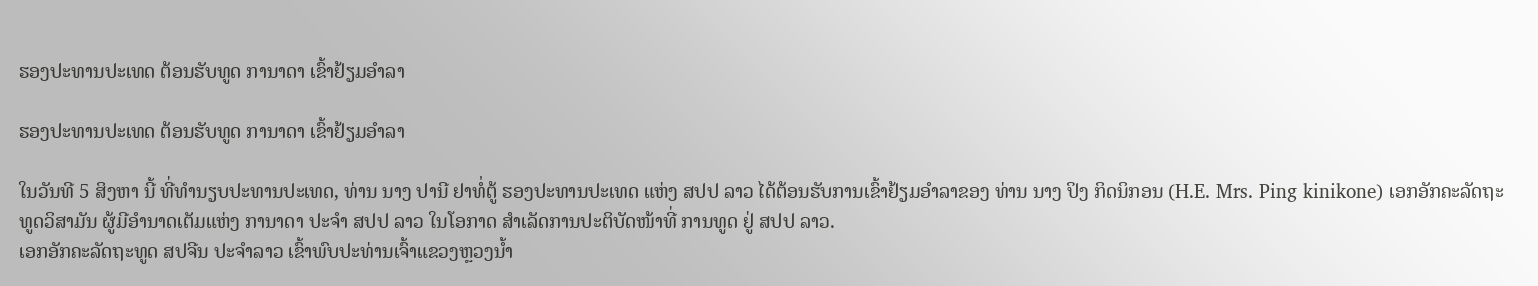ຮອງປະທານປະເທດ ຕ້ອນຮັບທູດ ການາດາ ເຂົ້າຢ້ຽມອຳລາ

ຮອງປະທານປະເທດ ຕ້ອນຮັບທູດ ການາດາ ເຂົ້າຢ້ຽມອຳລາ

ໃນວັນທີ 5 ສິງຫາ ນີ້ ທີ່ທຳນຽບປະທານປະເທດ, ທ່ານ ນາງ ປານີ ຢາທໍ່ຕູ້ ຮອງປະທານປະເທດ ແຫ່ງ ສປປ ລາວ ໄດ້ຕ້ອນຮັບການເຂົ້າຢ້ຽມອຳລາຂອງ ທ່ານ ນາງ ປິງ ກິດນິກອນ (H.E. Mrs. Ping kinikone) ເອກອັກຄະລັດຖະທູດວິສາມັນ ຜູ້ມີອຳນາດເຕັມແຫ່ງ ການາດາ ປະຈຳ ສປປ ລາວ ໃນໂອກາດ ສຳເລັດການປະຕິບັດໜ້າທີ່ ການທູດ ຢູ່ ສປປ ລາວ.
ເອກອັກຄະລັດຖະທູດ ສປຈີນ ປະຈຳລາວ ເຂົ້າພົບປະທ່ານເຈົ້າແຂວງຫຼວງນໍ້າ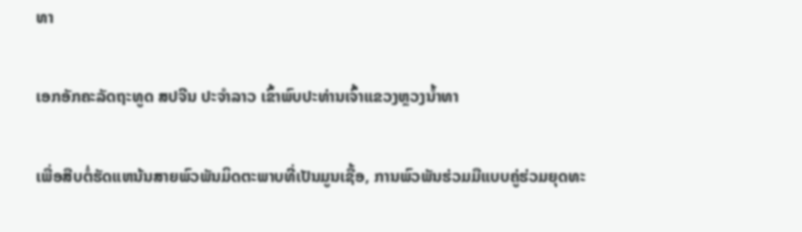ທາ

ເອກອັກຄະລັດຖະທູດ ສປຈີນ ປະຈຳລາວ ເຂົ້າພົບປະທ່ານເຈົ້າແຂວງຫຼວງນໍ້າທາ

ເພື່ອສືບຕໍ່ຮັດແຫນ້ນສາຍພົວພັນມິດຕະພາບທີ່ເປັນມູນເຊື້ອ, ການພົວພັນຮ່ວມມືແບບຄູ່ຮ່ວມຍຸດທະ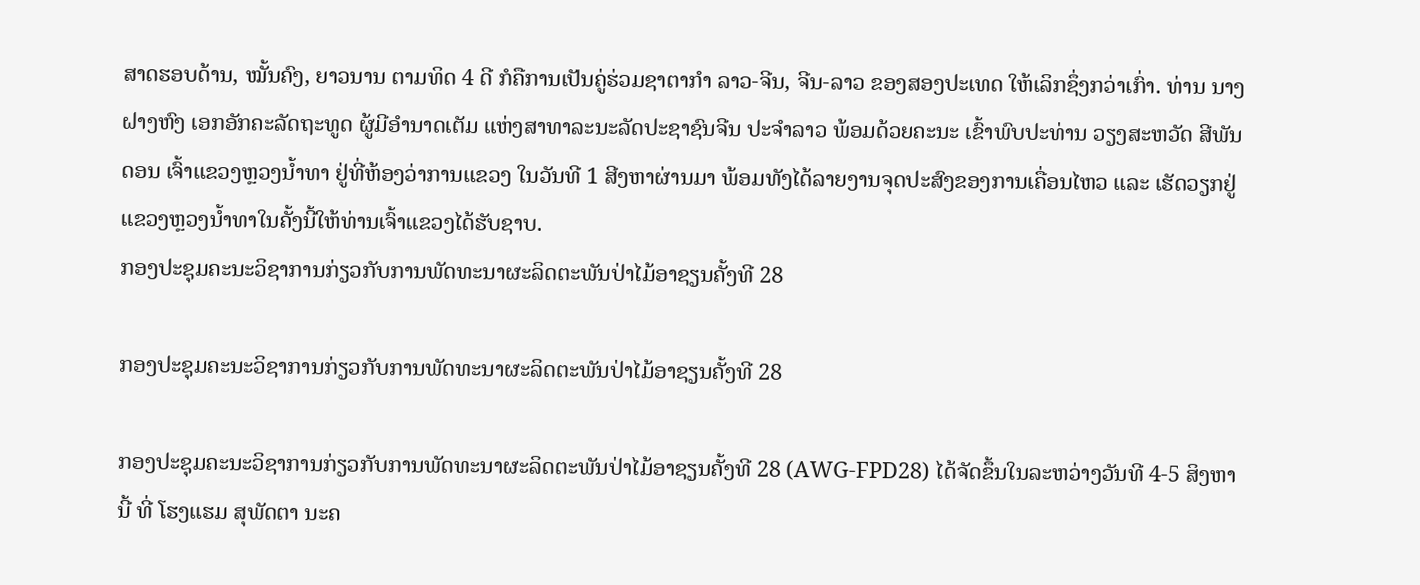ສາດຮອບດ້ານ, ໝັ້ນຄົງ, ຍາວນານ ຕາມທິດ 4 ດີ ກໍຄືການເປັນຄູ່ຮ່ວມຊາຕາກຳ ລາວ-ຈີນ, ຈີນ-ລາວ ຂອງສອງປະເທດ ໃຫ້ເລິກຊຶ່ງກວ່າເກົ່າ. ທ່ານ ນາງ ຝາງຫົງ ເອກອັກຄະລັດຖະທູດ ຜູ້ມີອຳນາດເຕັມ ແຫ່ງສາທາລະນະລັດປະຊາຊົນຈີນ ປະຈຳລາວ ພ້ອມດ້ວຍຄະນະ ເຂົ້າພົບປະທ່ານ ວຽງສະຫວັດ ສີພັນດອນ ເຈົ້າແຂວງຫຼວງນໍ້າທາ ຢູ່ທີ່ຫ້ອງວ່າການແຂວງ ໃນວັນທີ 1 ສີງຫາຜ່ານມາ ພ້ອມທັງໄດ້ລາຍງານຈຸດປະສົງຂອງການເຄື່ອນໄຫວ ແລະ ເຮັດວຽກຢູ່ແຂວງຫຼວງນໍ້າທາໃນຄັ້ງນີ້ໃຫ້ທ່ານເຈົ້າແຂວງໄດ້ຮັບຊາບ.
ກອງປະຊຸມຄະນະວິຊາການກ່ຽວກັບການພັດທະນາຜະລິດຕະພັນປ່າໄມ້ອາຊຽນຄັ້ງທີ 28

ກອງປະຊຸມຄະນະວິຊາການກ່ຽວກັບການພັດທະນາຜະລິດຕະພັນປ່າໄມ້ອາຊຽນຄັ້ງທີ 28

ກອງປະຊຸມຄະນະວິຊາການກ່ຽວກັບການພັດທະນາຜະລິດຕະພັນປ່າໄມ້ອາຊຽນຄັ້ງທີ 28 (AWG-FPD28) ໄດ້ຈັດຂຶ້ນໃນລະຫວ່າງວັນທີ 4-5 ສິງຫາ ນີ້ ທີ່ ໂຮງແຮມ ສຸພັດຕາ ນະຄ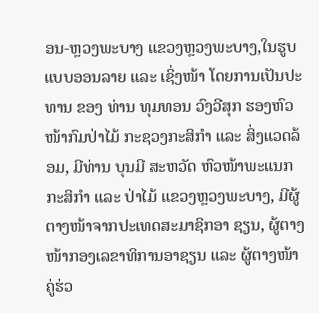ອນ-ຫຼວງພະບາງ ແຂວງຫຼວງພະບາງ,ໃນຮູບແບບອອນລາຍ ແລະ ເຊິ່ງໜ້າ ໂດຍການເປັນປະທານ ຂອງ ທ່ານ ທຸມທອນ ວົງວີສຸກ ຮອງຫົວໜ້າກົມປ່າໄມ້ ກະຊວງກະສິກຳ ແລະ ສິ່ງແວດລ້ອມ, ມີທ່ານ ບຸນມີ ສະຫວັດ ຫົວໜ້າພະແນກ ກະສິກໍາ ແລະ ປ່າໄມ້ ແຂວງຫຼວງພະບາງ, ມີຜູ້ຕາງໜ້າຈາກປະເທດສະມາຊິກອາ ຊຽນ, ຜູ້ຕາງໜ້າກອງເລຂາທິການອາຊຽນ ແລະ ຜູ້ຕາງໜ້າ ຄູ່ຮ່ວ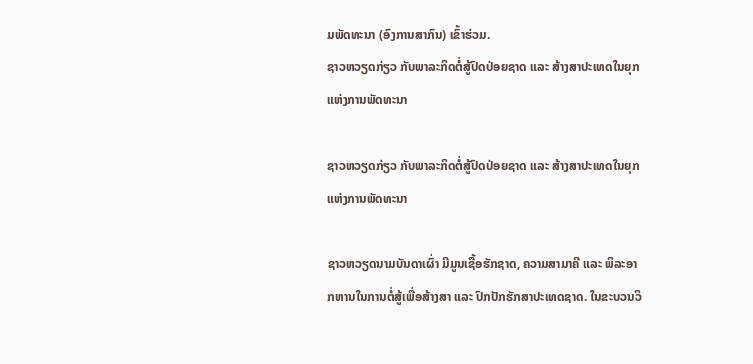ມພັດທະນາ (ອົງການສາກົນ) ເຂົ້າຮ່ວມ.
ຊາວຫວຽດກ່ຽວ ກັບພາລະກິດຕໍ່ສູ້ປົດປ່ອຍຊາດ ແລະ ສ້າງສາປະເທດໃນຍຸກແຫ່ງການພັດທະນາ

ຊາວຫວຽດກ່ຽວ ກັບພາລະກິດຕໍ່ສູ້ປົດປ່ອຍຊາດ ແລະ ສ້າງສາປະເທດໃນຍຸກແຫ່ງການພັດທະນາ

ຊາວຫວຽດນາມບັນດາເຜົ່າ ມີມູນເຊື້ອຮັກຊາດ, ຄວາມສາມາຄີ ແລະ ພິລະອາກຫານໃນການຕໍ່ສູ້ເພື່ອສ້າງສາ ແລະ ປົກປັກຮັກສາປະເທດຊາດ. ໃນຂະບວນວິ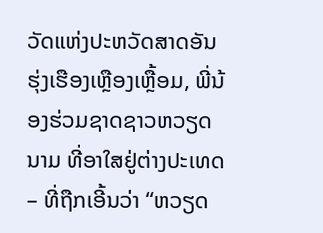ວັດແຫ່ງປະຫວັດສາດອັນຮຸ່ງເຮືອງເຫຼືອງເຫຼື້ອມ, ພີ່ນ້ອງຮ່ວມຊາດຊາວຫວຽດນາມ ທີ່ອາໃສຢູ່ຕ່າງປະເທດ – ທີ່ຖືກເອີ້ນວ່າ “ຫວຽດ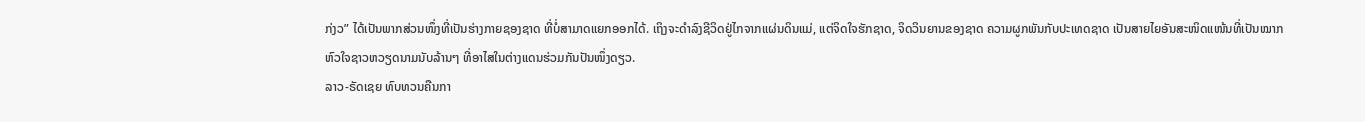ກ່ງວ” ໄດ້ເປັນພາກສ່ວນໜຶ່ງທີ່ເປັນຮ່າງກາຍຊອງຊາດ ທີ່ບໍ່ສາມາດແຍກອອກໄດ້. ເຖິງຈະດຳລົງຊີວິດຢູ່ໄກຈາກແຜ່ນດິນແມ່, ແຕ່ຈິດໃຈຮັກຊາດ, ຈິດວິນຍານຂອງຊາດ ຄວາມຜູກພັນກັບປະເທດຊາດ ເປັນສາຍໄຍອັນສະໜິດແໜ້ນທີ່ເປັນໝາກຫົວໃຈຊາວຫວຽດນາມນັບລ້ານໆ ທີ່ອາໄສໃນຕ່າງແດນຮ່ວມກັນປັນໜຶ່ງດຽວ.
ລາວ-ຣັດເຊຍ ທົບທວນຄືນກາ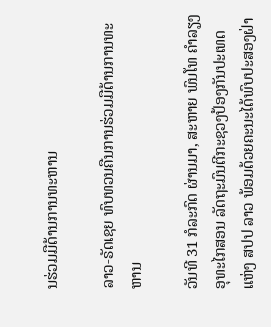ນຮ່ວມມືດ້ານການທະຫານ

ລາວ-ຣັດເຊຍ ທົບທວນຄືນການຮ່ວມມືດ້ານການທະຫານ

ວັນທີ 31 ກໍລະກົດ ຜ່ານມາ, ສະຫາຍ ພົນໂທ ຄໍາລຽງ ອຸທະໄກສອນ ລັດຖະມົນຕີກະຊວງປ້ອງກັນປະເທດ ແຫ່ງ ສປປ ລາວ ພ້ອມດ້ວຍຄະນະໄດ້ພົບປະສອງຝ່າ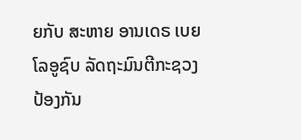ຍກັບ ສະຫາຍ ອານເດຣ ເບຍໂລອູຊົບ ລັດຖະມົນຕີກະຊວງປ້ອງກັນ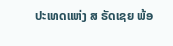ປະເທດແຫ່ງ ສ ຣັດເຊຍ ພ້ອ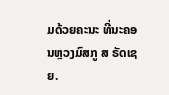ມດ້ວຍຄະນະ ທີ່ນະຄອນຫຼວງມົສກູ ສ ຣັດເຊຍ.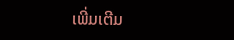ເພີ່ມເຕີມ